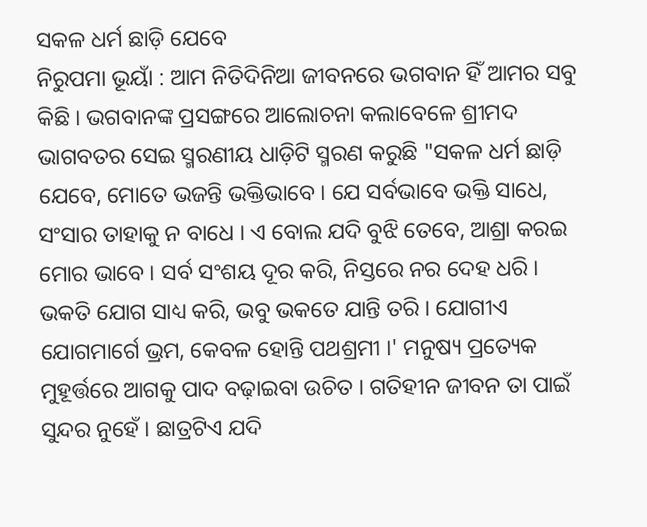ସକଳ ଧର୍ମ ଛାଡ଼ି ଯେବେ
ନିରୁପମା ଭୂୟାଁ : ଆମ ନିତିଦିନିଆ ଜୀବନରେ ଭଗବାନ ହିଁ ଆମର ସବୁ କିଛି । ଭଗବାନଙ୍କ ପ୍ରସଙ୍ଗରେ ଆଲୋଚନା କଲାବେଳେ ଶ୍ରୀମଦ ଭାଗବତର ସେଇ ସ୍ମରଣୀୟ ଧାଡ଼ିଟି ସ୍ମରଣ କରୁଛି "ସକଳ ଧର୍ମ ଛାଡ଼ି ଯେବେ, ମୋତେ ଭଜନ୍ତି ଭକ୍ତିଭାବେ । ଯେ ସର୍ବଭାବେ ଭକ୍ତି ସାଧେ, ସଂସାର ତାହାକୁ ନ ବାଧେ । ଏ ବୋଲ ଯଦି ବୁଝି ତେବେ, ଆଶ୍ରା କରଇ ମୋର ଭାବେ । ସର୍ବ ସଂଶୟ ଦୂର କରି, ନିସ୍ତରେ ନର ଦେହ ଧରି । ଭକତି ଯୋଗ ସାଧ୍ୟ କରି, ଭବୁ ଭକତେ ଯାନ୍ତି ତରି । ଯୋଗୀଏ ଯୋଗମାର୍ଗେ ଭ୍ରମ, କେବଳ ହୋନ୍ତି ପଥଶ୍ରମୀ ।' ମନୁଷ୍ୟ ପ୍ରତ୍ୟେକ ମୁହୂର୍ତ୍ତରେ ଆଗକୁ ପାଦ ବଢ଼ାଇବା ଉଚିତ । ଗତିହୀନ ଜୀବନ ତା ପାଇଁ ସୁନ୍ଦର ନୁହେଁ । ଛାତ୍ରଟିଏ ଯଦି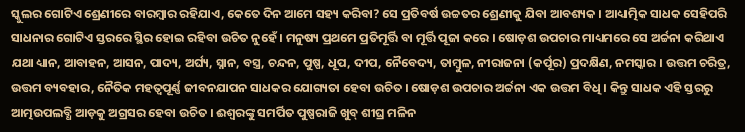ସ୍କୁଲର ଗୋଟିଏ ଶ୍ରେଣୀରେ ବାରମ୍ବାର ରହିଯାଏ, କେତେ ଦିନ ଆମେ ସହ୍ୟ କରିବା? ସେ ପ୍ରତିବର୍ଷ ଉଚ୍ଚତର ଶ୍ରେଣୀକୁ ଯିବା ଆବଶ୍ୟକ । ଆଧ୍ୟାତ୍ମିକ ସାଧକ ସେହିପରି ସାଧନାର ଗୋଟିଏ ସ୍ତରରେ ସ୍ଥିର ହୋଇ ରହିବା ଉଚିତ ନୁହେଁ । ମନୁଷ୍ୟ ପ୍ରଥମେ ପ୍ରତିମୂର୍ତ୍ତି ବା ମୂର୍ତ୍ତି ପୂଜା କରେ । ଷୋଡ଼ଶ ଉପଚାର ମାଧ୍ୟମରେ ସେ ଅର୍ଚ୍ଚନା କରିଥାଏ ଯଥା ଧ୍ୟାନ, ଆବାହନ, ଆସନ, ପାଦ୍ୟ, ଅର୍ଘ୍ୟ, ସ୍ନାନ, ବସ୍ତ୍ର, ଚନ୍ଦନ, ପୁଷ୍ପ, ଧୂପ, ଦୀପ, ନୈବେଦ୍ୟ, ତାମ୍ବୁଳ, ନୀରାଜନା (କର୍ପୂର) ପ୍ରଦକ୍ଷିଣ, ନମସ୍କାର । ଉତ୍ତମ ଚରିତ୍ର, ଉତ୍ତମ ବ୍ୟବହାର, ନୈତିକ ମହତ୍ୱପୂର୍ଣ୍ଣ ଜୀବନଯାପନ ସାଧକର ଯୋଗ୍ୟତା ହେବା ଉଚିତ । ଷୋଡ଼ଶ ଉପଚାର ଅର୍ଚ୍ଚନା ଏକ ଉତ୍ତମ ବିଧି । କିନ୍ତୁ ସାଧକ ଏହି ସ୍ତରରୁ ଆତ୍ମଉପଲବ୍ଧି ଆଡ଼କୁ ଅଗ୍ରସର ହେବା ଉଚିତ । ଈଶ୍ୱରଙ୍କୁ ସମର୍ପିତ ପୁଷ୍ପରାଜି ଖୁବ୍ ଶୀଘ୍ର ମଳିନ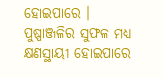ହୋଇପାରେ । ପୁଷ୍ପାଞ୍ଜଳିର ସୁଫଳ ମଧ୍ୟ କ୍ଷଣସ୍ଥାୟୀ ହୋଇପାରେ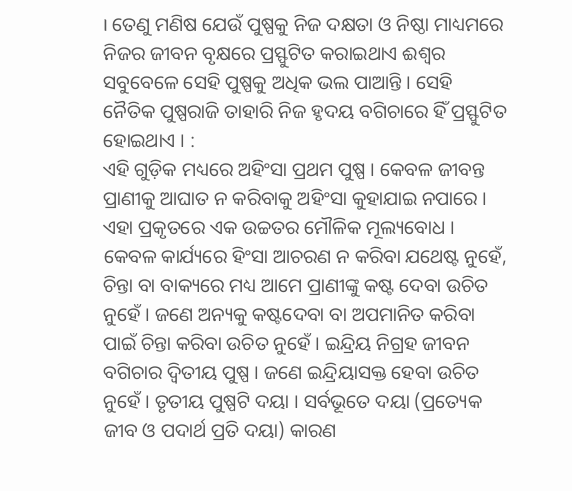। ତେଣୁ ମଣିଷ ଯେଉଁ ପୁଷ୍ପକୁ ନିଜ ଦକ୍ଷତା ଓ ନିଷ୍ଠା ମାଧ୍ୟମରେ ନିଜର ଜୀବନ ବୃକ୍ଷରେ ପ୍ରସ୍ଫୁଟିତ କରାଇଥାଏ ଈଶ୍ୱର ସବୁବେଳେ ସେହି ପୁଷ୍ପକୁ ଅଧିକ ଭଲ ପାଆନ୍ତି । ସେହି ନୈତିକ ପୁଷ୍ପରାଜି ତାହାରି ନିଜ ହୃଦୟ ବଗିଚାରେ ହିଁ ପ୍ରସ୍ଫୁଟିତ ହୋଇଥାଏ । :
ଏହି ଗୁଡ଼ିକ ମଧ୍ୟରେ ଅହିଂସା ପ୍ରଥମ ପୁଷ୍ପ । କେବଳ ଜୀବନ୍ତ ପ୍ରାଣୀକୁ ଆଘାତ ନ କରିବାକୁ ଅହିଂସା କୁହାଯାଇ ନପାରେ । ଏହା ପ୍ରକୃତରେ ଏକ ଉଚ୍ଚତର ମୌଳିକ ମୂଲ୍ୟବୋଧ । କେବଳ କାର୍ଯ୍ୟରେ ହିଂସା ଆଚରଣ ନ କରିବା ଯଥେଷ୍ଟ ନୁହେଁ, ଚିନ୍ତା ବା ବାକ୍ୟରେ ମଧ୍ୟ ଆମେ ପ୍ରାଣୀଙ୍କୁ କଷ୍ଟ ଦେବା ଉଚିତ ନୁହେଁ । ଜଣେ ଅନ୍ୟକୁ କଷ୍ଟଦେବା ବା ଅପମାନିତ କରିବା ପାଇଁ ଚିନ୍ତା କରିବା ଉଚିତ ନୁହେଁ । ଇନ୍ଦ୍ରିୟ ନିଗ୍ରହ ଜୀବନ ବଗିଚାର ଦ୍ୱିତୀୟ ପୁଷ୍ପ । ଜଣେ ଇନ୍ଦ୍ରିୟାସକ୍ତ ହେବା ଉଚିତ ନୁହେଁ । ତୃତୀୟ ପୁଷ୍ପଟି ଦୟା । ସର୍ବଭୂତେ ଦୟା (ପ୍ରତ୍ୟେକ ଜୀବ ଓ ପଦାର୍ଥ ପ୍ରତି ଦୟା) କାରଣ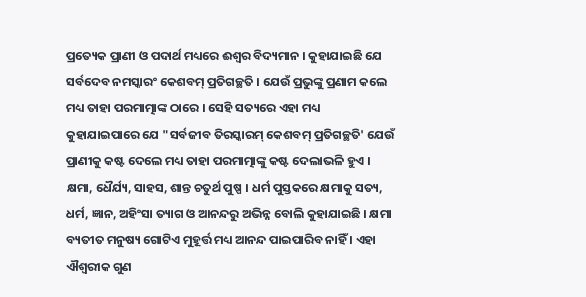ପ୍ରତ୍ୟେକ ପ୍ରାଣୀ ଓ ପଦାର୍ଥ ମଧ୍ୟରେ ଈଶ୍ୱର ବିଦ୍ୟମାନ । କୁହାଯାଇଛି ଯେ ସର୍ବଦେବ ନମସ୍କାରଂ କେଶବମ୍ ପ୍ରତିଗଚ୍ଛତି । ଯେଉଁ ପ୍ରଭୁଙ୍କୁ ପ୍ରଣାମ କଲେ ମଧ୍ୟ ତାହା ପରମାତ୍ମାଙ୍କ ଠାରେ । ସେହି ସତ୍ୟରେ ଏହା ମଧ୍ୟ କୁହାଯାଇପାରେ ଯେ "ସର୍ବଜୀବ ତିରସ୍କାରମ୍ କେଶବମ୍ ପ୍ରତିଗଚ୍ଛତି' ଯେଉଁ ପ୍ରାଣୀକୁ କଷ୍ଟ ଦେଲେ ମଧ୍ୟ ତାହା ପରମାତ୍ମାଙ୍କୁ କଷ୍ଟ ଦେଲାଭଳି ହୁଏ । କ୍ଷମା, ଧୈର୍ଯ୍ୟ, ସାହସ, ଶାନ୍ତ ଚତୁର୍ଥ ପୁଷ୍ପ । ଧର୍ମ ପୁସ୍ତକରେ କ୍ଷମାକୁ ସତ୍ୟ, ଧର୍ମ, ଜ୍ଞାନ, ଅହିଂସା ତ୍ୟାଗ ଓ ଆନନ୍ଦରୁ ଅଭିନ୍ନ ବୋଲି କୁହାଯାଇଛି । କ୍ଷମା ବ୍ୟତୀତ ମନୁଷ୍ୟ ଗୋଟିଏ ମୁହୂର୍ତ୍ତ ମଧ୍ୟ ଆନନ୍ଦ ପାଇପାରିବ ନାହିଁ । ଏହା ଐଶ୍ୱରୀକ ଗୁଣ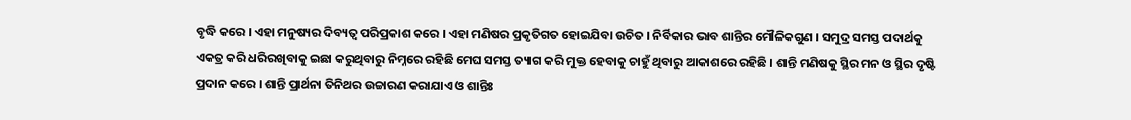ବୃଦ୍ଧି କରେ । ଏହା ମନୁଷ୍ୟର ଦିବ୍ୟତ୍ୱ ପରିପ୍ରକାଶ କରେ । ଏହା ମଣିଷର ପ୍ରକୃତିଗତ ହୋଇଯିବା ଉଚିତ । ନିର୍ବିକାର ଭାବ ଶାନ୍ତିର ମୌଳିକଗୁଣ । ସମୁଦ୍ର ସମସ୍ତ ପଦାର୍ଥକୁ ଏକତ୍ର କରି ଧରିରଖିବାକୁ ଇଛା କରୁଥିବାରୁ ନିମ୍ନରେ ରହିଛି ମେଘ ସମସ୍ତ ତ୍ୟାଗ କରି ମୁକ୍ତ ହେବାକୁ ଚାହୁଁ ଥିବାରୁ ଆକାଶରେ ରହିଛି । ଶାନ୍ତି ମଣିଷକୁ ସ୍ଥିର ମନ ଓ ସ୍ଥିର ଦୃଷ୍ଟି ପ୍ରଦାନ କରେ । ଶାନ୍ତି ପ୍ରାର୍ଥନା ତିନିଥର ଉଚ୍ଚାରଣ କରାଯାଏ ଓ ଶାନ୍ତିଃ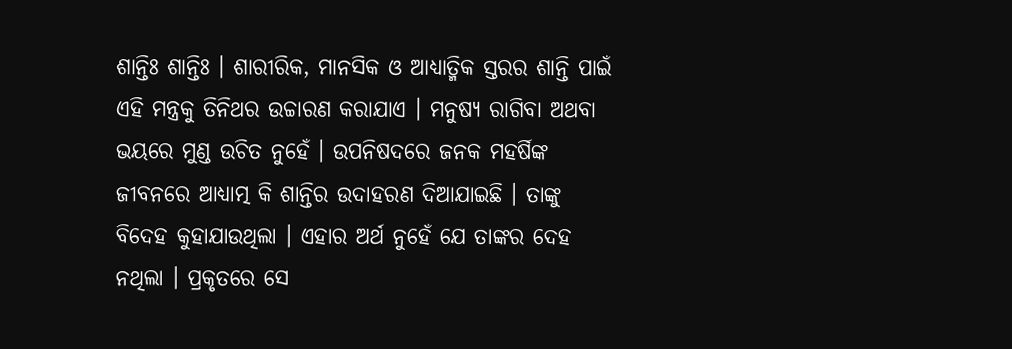ଶାନ୍ତିଃ ଶାନ୍ତିଃ । ଶାରୀରିକ, ମାନସିକ ଓ ଆଧ୍ୟାତ୍ମିକ ସ୍ତରର ଶାନ୍ତି ପାଇଁ ଏହି ମନ୍ତ୍ରକୁ ତିନିଥର ଉଚ୍ଚାରଣ କରାଯାଏ । ମନୁଷ୍ୟ ରାଗିବା ଅଥବା ଭୟରେ ମୁଣ୍ଡ ଉଚିତ ନୁହେଁ । ଉପନିଷଦରେ ଜନକ ମହର୍ଷିଙ୍କ ଜୀବନରେ ଆଧ୍ୟାତ୍ମ କି ଶାନ୍ତିର ଉଦାହରଣ ଦିଆଯାଇଛି । ତାଙ୍କୁ ବିଦେହ କୁହାଯାଉଥିଲା । ଏହାର ଅର୍ଥ ନୁହେଁ ଯେ ତାଙ୍କର ଦେହ ନଥିଲା । ପ୍ରକୃତରେ ସେ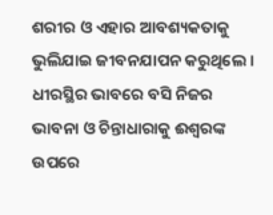ଶରୀର ଓ ଏହାର ଆବଶ୍ୟକତାକୁ ଭୁଲିଯାଇ ଜୀବନଯାପନ କରୁଥିଲେ । ଧୀରସ୍ଥିର ଭାବରେ ବସି ନିଜର ଭାବନା ଓ ଚିନ୍ତାଧାରାକୁ ଈଶ୍ୱରଙ୍କ ଉପରେ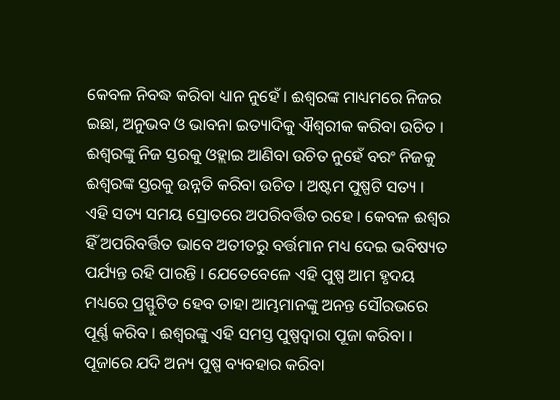କେବଳ ନିବଦ୍ଧ କରିବା ଧ୍ୟାନ ନୁହେଁ । ଈଶ୍ୱରଙ୍କ ମାଧ୍ୟମରେ ନିଜର ଇଛା, ଅନୁଭବ ଓ ଭାବନା ଇତ୍ୟାଦିକୁ ଐଶ୍ୱରୀକ କରିବା ଉଚିତ । ଈଶ୍ୱରଙ୍କୁ ନିଜ ସ୍ତରକୁ ଓହ୍ଲାଇ ଆଣିବା ଉଚିତ ନୁହେଁ ବରଂ ନିଜକୁ ଈଶ୍ୱରଙ୍କ ସ୍ତରକୁ ଉନ୍ନତି କରିବା ଉଚିତ । ଅଷ୍ଟମ ପୁଷ୍ପଟି ସତ୍ୟ । ଏହି ସତ୍ୟ ସମୟ ସ୍ରୋତରେ ଅପରିବର୍ତ୍ତିତ ରହେ । କେବଳ ଈଶ୍ୱର ହିଁ ଅପରିବର୍ତ୍ତିତ ଭାବେ ଅତୀତରୁ ବର୍ତ୍ତମାନ ମଧ୍ୟ ଦେଇ ଭବିଷ୍ୟତ ପର୍ଯ୍ୟନ୍ତ ରହି ପାରନ୍ତି । ଯେତେବେଳେ ଏହି ପୁଷ୍ପ ଆମ ହୃଦୟ ମଧ୍ୟରେ ପ୍ରସ୍ଫୁଟିତ ହେବ ତାହା ଆମ୍ଭମାନଙ୍କୁ ଅନନ୍ତ ସୌରଭରେ ପୂର୍ଣ୍ଣ କରିବ । ଈଶ୍ୱରଙ୍କୁ ଏହି ସମସ୍ତ ପୁଷ୍ପଦ୍ୱାରା ପୂଜା କରିବା । ପୂଜାରେ ଯଦି ଅନ୍ୟ ପୁଷ୍ପ ବ୍ୟବହାର କରିବା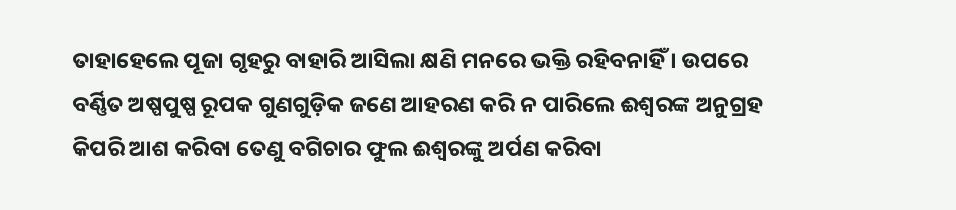ତାହାହେଲେ ପୂଜା ଗୃହରୁ ବାହାରି ଆସିଲା କ୍ଷଣି ମନରେ ଭକ୍ତି ରହିବନାହିଁ । ଉପରେ ବର୍ଣ୍ଣିତ ଅଷ୍ପପୁଷ୍ପ ରୂପକ ଗୁଣଗୁଡ଼ିକ ଜଣେ ଆହରଣ କରି ନ ପାରିଲେ ଈଶ୍ୱରଙ୍କ ଅନୁଗ୍ରହ କିପରି ଆଶ କରିବା ତେଣୁ ବଗିଚାର ଫୁଲ ଈଶ୍ୱରଙ୍କୁ ଅର୍ପଣ କରିବା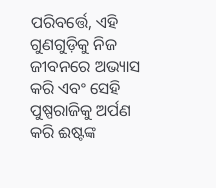ପରିବର୍ତ୍ତେ, ଏହି ଗୁଣଗୁଡ଼ିକୁ ନିଜ ଜୀବନରେ ଅଭ୍ୟାସ କରି ଏବଂ ସେହି ପୁଷ୍ପରାଜିକୁ ଅର୍ପଣ କରି ଈଷ୍ଟଙ୍କ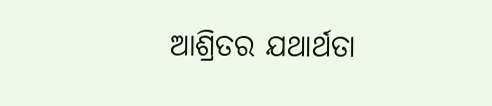ଆଶ୍ରିତର ଯଥାର୍ଥତା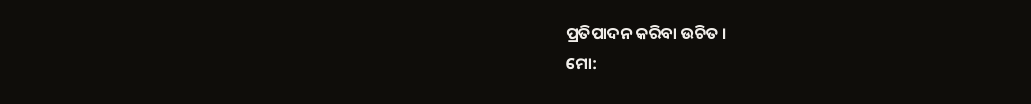ପ୍ରତିପାଦନ କରିବା ଉଚିତ ।
ମୋ: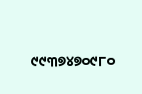୯୯୩୭୪୭୦୯୮୦